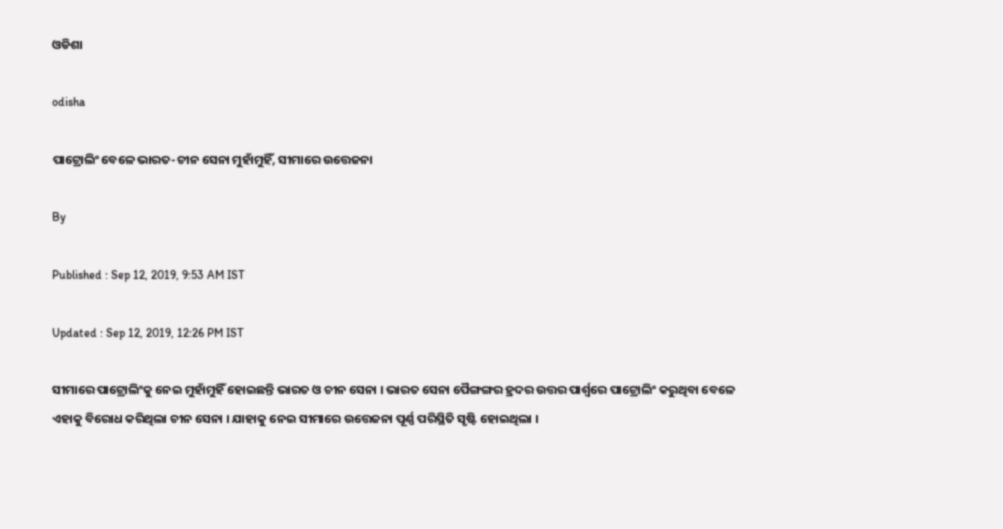ଓଡିଶା

odisha

ପାଟ୍ରୋଲିଂ ବେଳେ ଭାରତ-ଚୀନ ସେନା ମୁହାଁମୁହିଁ, ସୀମାରେ ଉତ୍ତେଜନା

By

Published : Sep 12, 2019, 9:53 AM IST

Updated : Sep 12, 2019, 12:26 PM IST

ସୀମାରେ ପାଟ୍ରୋଲିଂକୁ ନେଇ ମୁହାଁମୁହିଁ ହୋଇଛନ୍ତି ଭାରତ ଓ ଚୀନ ସେନା । ଭାରତ ସେନା ପୈଙ୍ଗଙ୍ଗର ହ୍ରଦର ଉତ୍ତର ପାର୍ଶ୍ବରେ ପାଟ୍ରୋଲିଂ କରୁଥିବା ବେଳେ ଏହାକୁ ବିରୋଧ କରିଥିଲା ଚୀନ ସେନା । ଯାହାକୁ ନେଇ ସୀମାରେ ଉତ୍ତେଜନା ପୂର୍ଣ୍ଣ ପରିସ୍ଥିତି ସୃଷ୍ଟି ହୋଇଥିଲା ।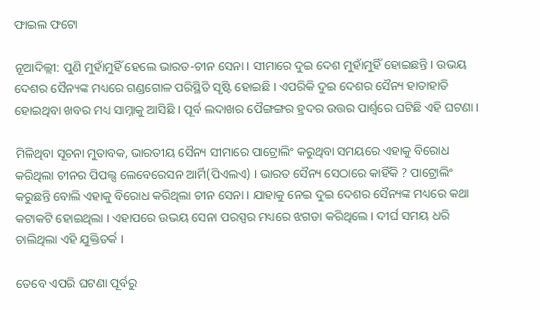ଫାଇଲ ଫଟୋ

ନୂଆଦିଲ୍ଲୀ: ପୁଣି ମୁହାଁମୁହିଁ ହେଲେ ଭାରତ-ଚୀନ ସେନା । ସୀମାରେ ଦୁଇ ଦେଶ ମୁହାଁମୁହିଁ ହୋଇଛନ୍ତି । ଉଭୟ ଦେଶର ସୈନ୍ୟଙ୍କ ମଧ୍ୟରେ ଗଣ୍ଡଗୋଳ ପରିସ୍ଥିତି ସୃଷ୍ଟି ହୋଇଛି । ଏପରିକି ଦୁଇ ଦେଶର ସୈନ୍ୟ ହାତାହାତି ହୋଇଥିବା ଖବର ମଧ୍ୟ ସାମ୍ନାକୁ ଆସିଛି । ପୂର୍ବ ଲଦାଖର ପୈଙ୍ଗଙ୍ଗର ହ୍ରଦର ଉତ୍ତର ପାର୍ଶ୍ବରେ ଘଟିଛି ଏହି ଘଟଣା ।

ମିଳିଥିବା ସୂଚନା ମୁତାବକ, ଭାରତୀୟ ସୈନ୍ୟ ସୀମାରେ ପାଟ୍ରୋଲିଂ କରୁଥିବା ସମୟରେ ଏହାକୁ ବିରୋଧ କରିଥିଲା ଚୀନର ପିପଲ୍ସ ଲେବେରେସନ ଆର୍ମି(ପିଏଲଏ) । ଭାରତ ସୈନ୍ୟ ସେଠାରେ କାହିଁକି ? ପାଟ୍ରୋଲିଂ କରୁଛନ୍ତି ବୋଲି ଏହାକୁ ବିରୋଧ କରିଥିଲା ଚୀନ ସେନା । ଯାହାକୁ ନେଇ ଦୁଇ ଦେଶର ସୈନ୍ୟଙ୍କ ମଧ୍ୟରେ କଥା କଟାକଟି ହୋଇଥିଲା । ଏହାପରେ ଉଭୟ ସେନା ପରସ୍ପର ମଧ୍ୟରେ ଝଗଡା କରିଥିଲେ । ଦୀର୍ଘ ସମୟ ଧରି ଚାଲିଥିଲା ଏହି ଯୁକ୍ତିତର୍କ ।

ତେବେ ଏପରି ଘଟଣା ପୂର୍ବରୁ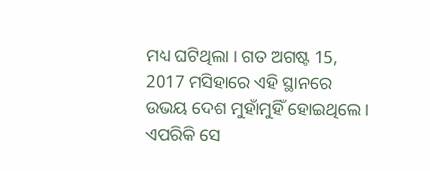ମଧ୍ୟ ଘଟିଥିଲା । ଗତ ଅଗଷ୍ଟ 15, 2017 ମସିହାରେ ଏହି ସ୍ଥାନରେ ଉଭୟ ଦେଶ ମୁହାଁମୁହିଁ ହୋଇଥିଲେ । ଏପରିକି ସେ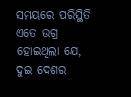ସମୟରେ ପରିସ୍ଥିତି ଏତେ ଉଗ୍ର ହୋଇଥିଲା ଯେ, ଦୁଇ ଦେଶର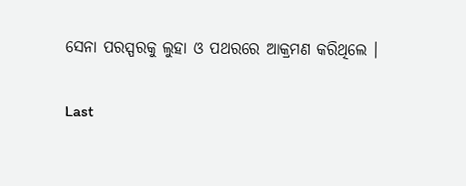ସେନା ପରସ୍ପରକୁ ଲୁହା ଓ ପଥରରେ ଆକ୍ରମଣ କରିଥିଲେ ।

Last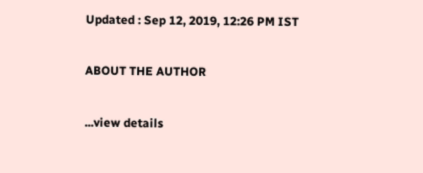Updated : Sep 12, 2019, 12:26 PM IST

ABOUT THE AUTHOR

...view details